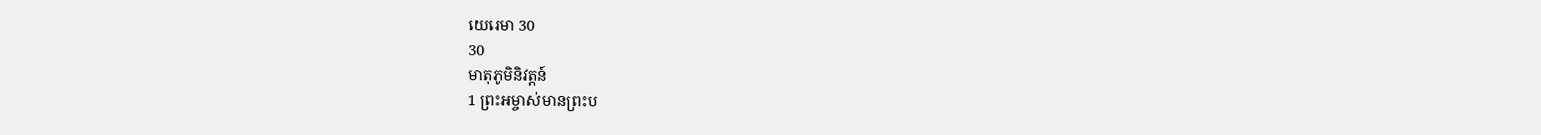យេរេមា 30
30
មាតុភូមិនិវត្តន៍
1 ព្រះអម្ចាស់មានព្រះប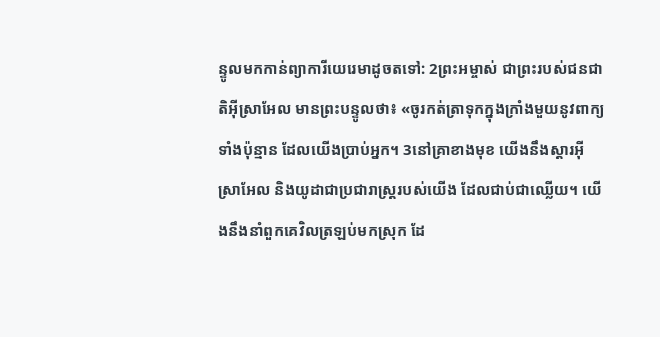ន្ទូលមកកាន់ព្យាការីយេរេមាដូចតទៅ: 2ព្រះអម្ចាស់ ជាព្រះរបស់ជនជាតិអ៊ីស្រាអែល មានព្រះបន្ទូលថា៖ «ចូរកត់ត្រាទុកក្នុងក្រាំងមួយនូវពាក្យទាំងប៉ុន្មាន ដែលយើងប្រាប់អ្នក។ 3នៅគ្រាខាងមុខ យើងនឹងស្ដារអ៊ីស្រាអែល និងយូដាជាប្រជារាស្ត្ររបស់យើង ដែលជាប់ជាឈ្លើយ។ យើងនឹងនាំពួកគេវិលត្រឡប់មកស្រុក ដែ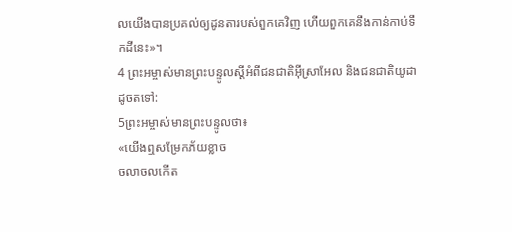លយើងបានប្រគល់ឲ្យដូនតារបស់ពួកគេវិញ ហើយពួកគេនឹងកាន់កាប់ទឹកដីនេះ»។
4 ព្រះអម្ចាស់មានព្រះបន្ទូលស្ដីអំពីជនជាតិអ៊ីស្រាអែល និងជនជាតិយូដាដូចតទៅ:
5ព្រះអម្ចាស់មានព្រះបន្ទូលថា៖
«យើងឮសម្រែកភ័យខ្លាច
ចលាចលកើត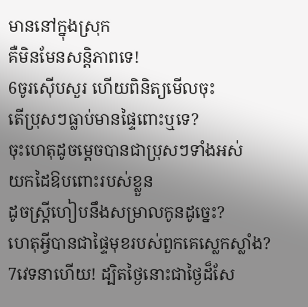មាននៅក្នុងស្រុក
គឺមិនមែនសន្តិភាពទេ!
6ចូរស៊ើបសួរ ហើយពិនិត្យមើលចុះ
តើប្រុសៗធ្លាប់មានផ្ទៃពោះឬទេ?
ចុះហេតុដូចម្ដេចបានជាប្រុសៗទាំងអស់
យកដៃឱបពោះរបស់ខ្លួន
ដូចស្ត្រីហៀបនឹងសម្រាលកូនដូច្នេះ?
ហេតុអ្វីបានជាផ្ទៃមុខរបស់ពួកគេស្លេកស្លាំង?
7វេទនាហើយ! ដ្បិតថ្ងៃនោះជាថ្ងៃដ៏សែ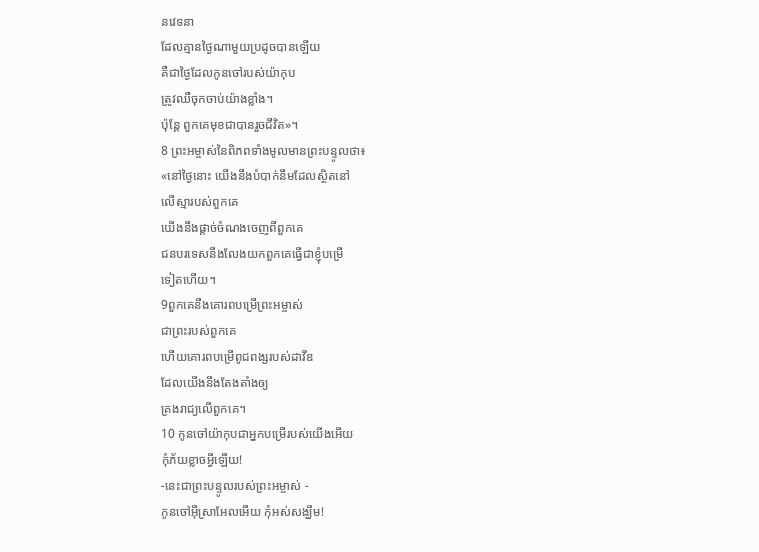នវេទនា
ដែលគ្មានថ្ងៃណាមួយប្រដូចបានឡើយ
គឺជាថ្ងៃដែលកូនចៅរបស់យ៉ាកុប
ត្រូវឈឺចុកចាប់យ៉ាងខ្លាំង។
ប៉ុន្តែ ពួកគេមុខជាបានរួចជីវិត»។
8 ព្រះអម្ចាស់នៃពិភពទាំងមូលមានព្រះបន្ទូលថា៖
«នៅថ្ងៃនោះ យើងនឹងបំបាក់នឹមដែលស្ថិតនៅ
លើស្មារបស់ពួកគេ
យើងនឹងផ្ដាច់ចំណងចេញពីពួកគេ
ជនបរទេសនឹងលែងយកពួកគេធ្វើជាខ្ញុំបម្រើ
ទៀតហើយ។
9ពួកគេនឹងគោរពបម្រើព្រះអម្ចាស់
ជាព្រះរបស់ពួកគេ
ហើយគោរពបម្រើពូជពង្សរបស់ដាវីឌ
ដែលយើងនឹងតែងតាំងឲ្យ
គ្រងរាជ្យលើពួកគេ។
10 កូនចៅយ៉ាកុបជាអ្នកបម្រើរបស់យើងអើយ
កុំភ័យខ្លាចអ្វីឡើយ!
-នេះជាព្រះបន្ទូលរបស់ព្រះអម្ចាស់ -
កូនចៅអ៊ីស្រាអែលអើយ កុំអស់សង្ឃឹម!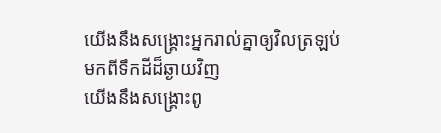យើងនឹងសង្គ្រោះអ្នករាល់គ្នាឲ្យវិលត្រឡប់
មកពីទឹកដីដ៏ឆ្ងាយវិញ
យើងនឹងសង្គ្រោះពូ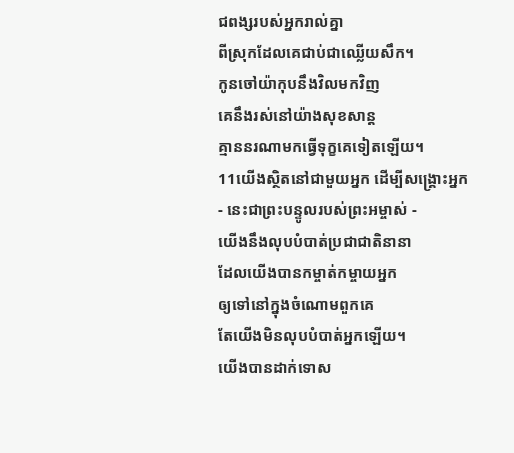ជពង្សរបស់អ្នករាល់គ្នា
ពីស្រុកដែលគេជាប់ជាឈ្លើយសឹក។
កូនចៅយ៉ាកុបនឹងវិលមកវិញ
គេនឹងរស់នៅយ៉ាងសុខសាន្ត
គ្មាននរណាមកធ្វើទុក្ខគេទៀតឡើយ។
11យើងស្ថិតនៅជាមួយអ្នក ដើម្បីសង្គ្រោះអ្នក
- នេះជាព្រះបន្ទូលរបស់ព្រះអម្ចាស់ -
យើងនឹងលុបបំបាត់ប្រជាជាតិនានា
ដែលយើងបានកម្ចាត់កម្ចាយអ្នក
ឲ្យទៅនៅក្នុងចំណោមពួកគេ
តែយើងមិនលុបបំបាត់អ្នកឡើយ។
យើងបានដាក់ទោស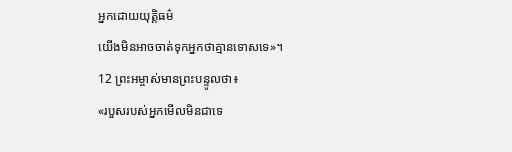អ្នកដោយយុត្តិធម៌
យើងមិនអាចចាត់ទុកអ្នកថាគ្មានទោសទេ»។
12 ព្រះអម្ចាស់មានព្រះបន្ទូលថា៖
«របួសរបស់អ្នកមើលមិនជាទេ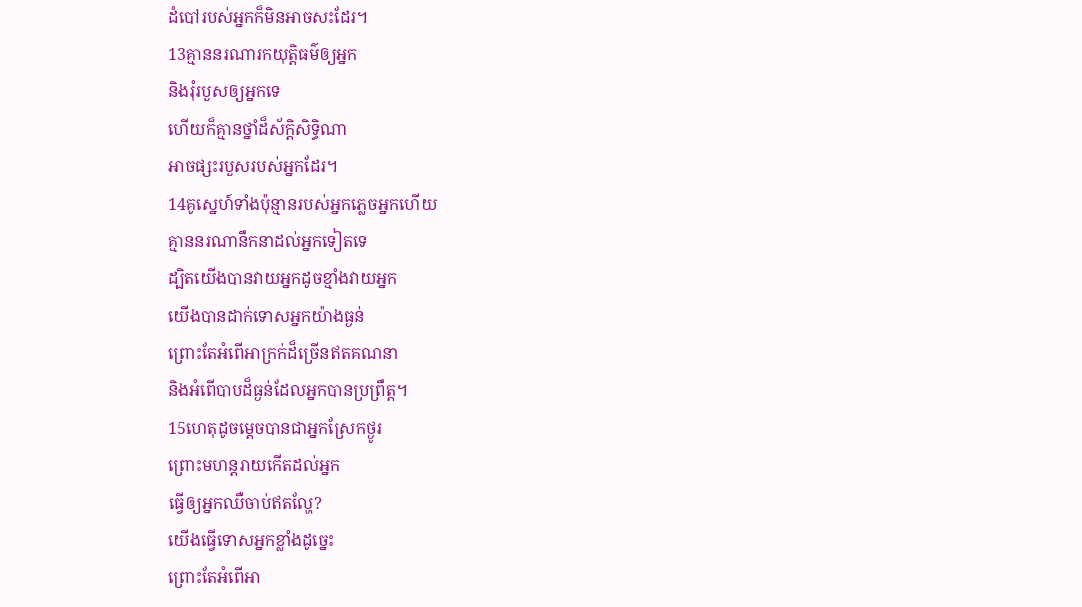ដំបៅរបស់អ្នកក៏មិនអាចសះដែរ។
13គ្មាននរណារកយុត្តិធម៌ឲ្យអ្នក
និងរុំរបួសឲ្យអ្នកទេ
ហើយក៏គ្មានថ្នាំដ៏ស័ក្ដិសិទ្ធិណា
អាចផ្សះរបួសរបស់អ្នកដែរ។
14គូស្នេហ៍ទាំងប៉ុន្មានរបស់អ្នកភ្លេចអ្នកហើយ
គ្មាននរណានឹកនាដល់អ្នកទៀតទេ
ដ្បិតយើងបានវាយអ្នកដូចខ្មាំងវាយអ្នក
យើងបានដាក់ទោសអ្នកយ៉ាងធ្ងន់
ព្រោះតែអំពើអាក្រក់ដ៏ច្រើនឥតគណនា
និងអំពើបាបដ៏ធ្ងន់ដែលអ្នកបានប្រព្រឹត្ត។
15ហេតុដូចម្ដេចបានជាអ្នកស្រែកថ្ងូរ
ព្រោះមហន្តរាយកើតដល់អ្នក
ធ្វើឲ្យអ្នកឈឺចាប់ឥតល្ហែ?
យើងធ្វើទោសអ្នកខ្លាំងដូច្នេះ
ព្រោះតែអំពើអា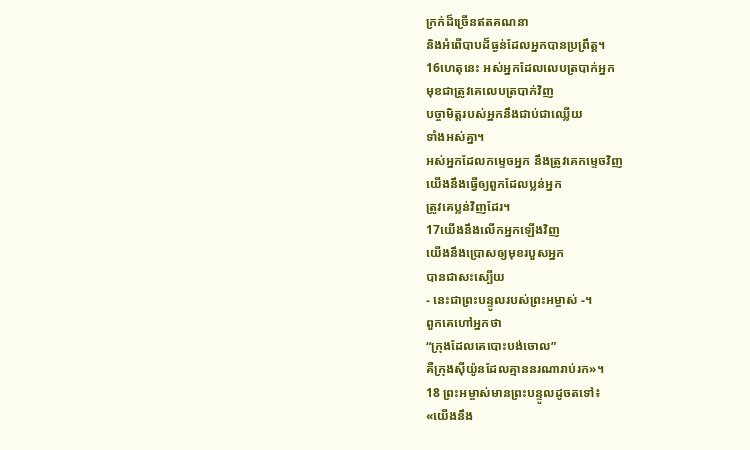ក្រក់ដ៏ច្រើនឥតគណនា
និងអំពើបាបដ៏ធ្ងន់ដែលអ្នកបានប្រព្រឹត្ត។
16ហេតុនេះ អស់អ្នកដែលលេបត្របាក់អ្នក
មុខជាត្រូវគេលេបត្របាក់វិញ
បច្ចាមិត្តរបស់អ្នកនឹងជាប់ជាឈ្លើយ
ទាំងអស់គ្នា។
អស់អ្នកដែលកម្ទេចអ្នក នឹងត្រូវគេកម្ទេចវិញ
យើងនឹងធ្វើឲ្យពួកដែលប្លន់អ្នក
ត្រូវគេប្លន់វិញដែរ។
17យើងនឹងលើកអ្នកឡើងវិញ
យើងនឹងប្រោសឲ្យមុខរបួសអ្នក
បានជាសះស្បើយ
- នេះជាព្រះបន្ទូលរបស់ព្រះអម្ចាស់ -។
ពួកគេហៅអ្នកថា
“ក្រុងដែលគេបោះបង់ចោល”
គឺក្រុងស៊ីយ៉ូនដែលគ្មាននរណារាប់រក»។
18 ព្រះអម្ចាស់មានព្រះបន្ទូលដូចតទៅ៖
«យើងនឹង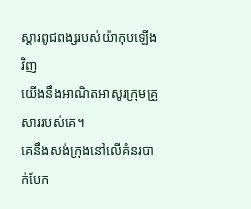ស្ដារពូជពង្សរបស់យ៉ាកុបឡើងវិញ
យើងនឹងអាណិតអាសូរក្រុមគ្រួសាររបស់គេ។
គេនឹងសង់ក្រុងនៅលើគំនរបាក់បែក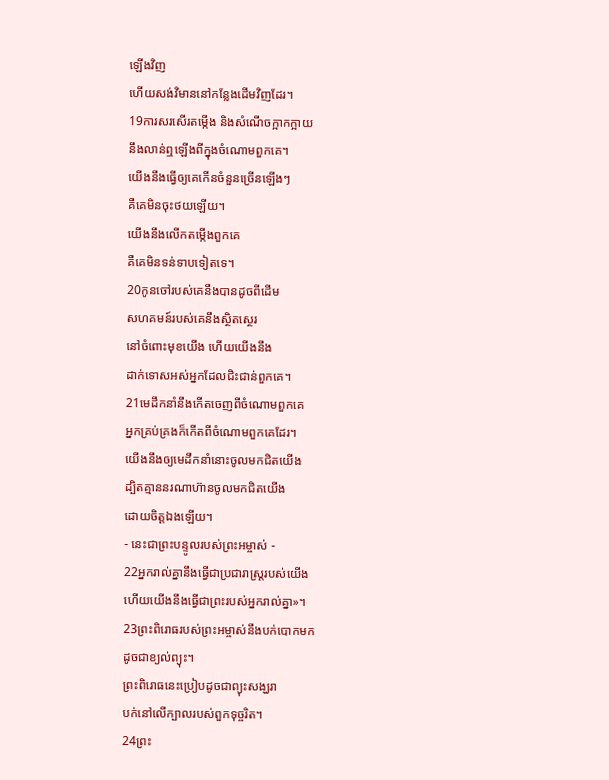ឡើងវិញ
ហើយសង់វិមាននៅកន្លែងដើមវិញដែរ។
19ការសរសើរតម្កើង និងសំណើចក្អាកក្អាយ
នឹងលាន់ឮឡើងពីក្នុងចំណោមពួកគេ។
យើងនឹងធ្វើឲ្យគេកើនចំនួនច្រើនឡើងៗ
គឺគេមិនចុះថយឡើយ។
យើងនឹងលើកតម្កើងពួកគេ
គឺគេមិនទន់ទាបទៀតទេ។
20កូនចៅរបស់គេនឹងបានដូចពីដើម
សហគមន៍របស់គេនឹងស្ថិតស្ថេរ
នៅចំពោះមុខយើង ហើយយើងនឹង
ដាក់ទោសអស់អ្នកដែលជិះជាន់ពួកគេ។
21មេដឹកនាំនឹងកើតចេញពីចំណោមពួកគេ
អ្នកគ្រប់គ្រងក៏កើតពីចំណោមពួកគេដែរ។
យើងនឹងឲ្យមេដឹកនាំនោះចូលមកជិតយើង
ដ្បិតគ្មាននរណាហ៊ានចូលមកជិតយើង
ដោយចិត្តឯងឡើយ។
- នេះជាព្រះបន្ទូលរបស់ព្រះអម្ចាស់ -
22អ្នករាល់គ្នានឹងធ្វើជាប្រជារាស្ត្ររបស់យើង
ហើយយើងនឹងធ្វើជាព្រះរបស់អ្នករាល់គ្នា»។
23ព្រះពិរោធរបស់ព្រះអម្ចាស់នឹងបក់បោកមក
ដូចជាខ្យល់ព្យុះ។
ព្រះពិរោធនេះប្រៀបដូចជាព្យុះសង្ឃរា
បក់នៅលើក្បាលរបស់ពួកទុច្ចរិត។
24ព្រះ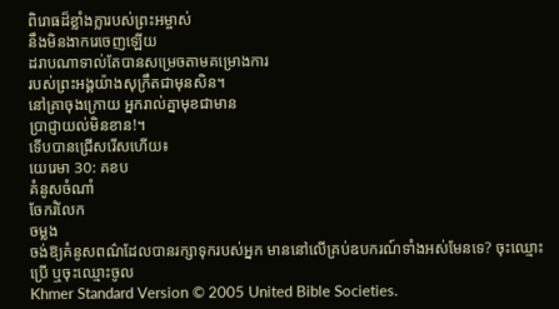ពិរោធដ៏ខ្លាំងក្លារបស់ព្រះអម្ចាស់
នឹងមិនងាករេចេញឡើយ
ដរាបណាទាល់តែបានសម្រេចតាមគម្រោងការ
របស់ព្រះអង្គយ៉ាងសុក្រឹតជាមុនសិន។
នៅគ្រាចុងក្រោយ អ្នករាល់គ្នាមុខជាមាន
ប្រាជ្ញាយល់មិនខាន!។
ទើបបានជ្រើសរើសហើយ៖
យេរេមា 30: គខប
គំនូសចំណាំ
ចែករំលែក
ចម្លង
ចង់ឱ្យគំនូសពណ៌ដែលបានរក្សាទុករបស់អ្នក មាននៅលើគ្រប់ឧបករណ៍ទាំងអស់មែនទេ? ចុះឈ្មោះប្រើ ឬចុះឈ្មោះចូល
Khmer Standard Version © 2005 United Bible Societies.